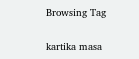Browsing Tag

kartika masa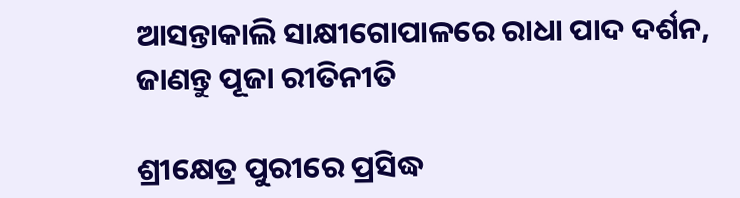ଆସନ୍ତାକାଲି ସାକ୍ଷୀଗୋପାଳରେ ରାଧା ପାଦ ଦର୍ଶନ, ଜାଣନ୍ତୁ ପୂଜା ରୀତିନୀତି

ଶ୍ରୀକ୍ଷେତ୍ର ପୁରୀରେ ପ୍ରସିଦ୍ଧ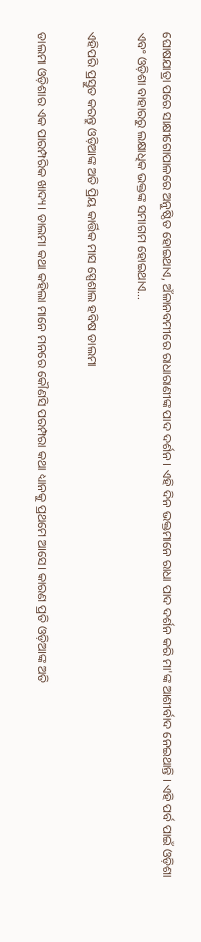ଘୋଷଯାତ୍ରା ପରେ ସାକ୍ଷୀଗୋପାଳରେ ଅନୁଷ୍ଠିତ ହୋଇଥାଏ, ଅଁଳାନବମୀରେ ରାଧାରାଣୀଙ୍କ ପାଦ ଦର୍ଶନ । ଏହି ଦିନ ଭକ୍ତମାନେ ରାଧା ପାଦ ଦର୍ଶନ କରି ମା'ଙ୍କ ଆଶୀର୍ବାଦ ନେଇଥାନ୍ତି । ଏହି ପର୍ବ ପାଇଁ ଓଡ଼ିଶା ଏବଂ ଓଡ଼ିଶା ବାହାରରୁ ଲକ୍ଷାଧିକ ଭକ୍ତଙ୍କ ସମାଗମ ହୋଇଥାଏ…

ଏହିପରି ପ୍ରସ୍ତୁତ କରନ୍ତୁ ଓଡ଼ିଆଙ୍କ ଅତି ପ୍ରିୟ କାର୍ତ୍ତିକ ମାସ ସ୍ପେଶାଲ ହବିଷ ଡାଲମା

ଡାଲମା ଓଡ଼ିଶାର ଏକ ପାରମ୍ପରିକ ଖାଦ୍ୟ। ଡାଲମା କଥା କହିଲା ମାନେ ମନରେ କୌଣସି ପରମ୍ପରା କଥା ଧ୍ୟାନକୁ ପ୍ରଥମେ ଆସେ। କାରଣ ପ୍ରତି ଓଡ଼ିଆଙ୍କ ଅତି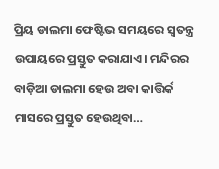ପ୍ରିୟ ଡାଲମା ଫେଷ୍ଟିଭ ସମୟରେ ସ୍ୱତନ୍ତ୍ର ଉପାୟରେ ପ୍ରସ୍ତୁତ କରାଯାଏ। ମନ୍ଦିରର ବାଡ଼ିଆ ଡାଲମା ହେଉ ଅବା କାତ୍ତିର୍କ ମାସରେ ପ୍ରସ୍ତୁତ ହେଉଥିବା…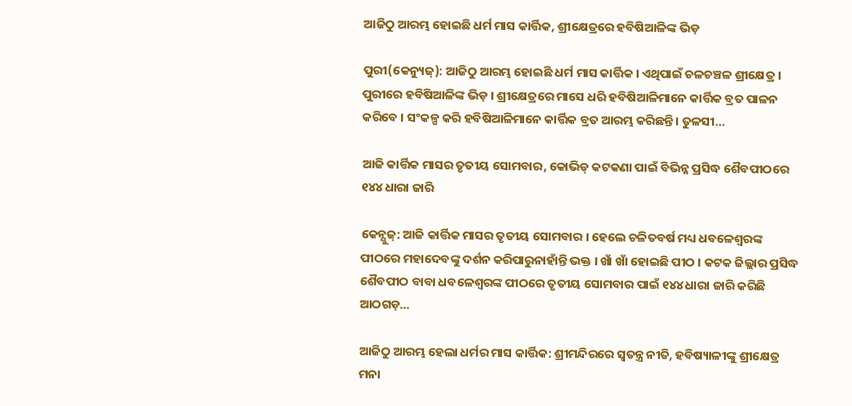ଆଜିଠୁ ଆରମ୍ଭ ହୋଇଛି ଧର୍ମ ମାସ କାର୍ତ୍ତିକ, ଶ୍ରୀକ୍ଷେତ୍ରରେ ହବିଷିଆଳିଙ୍କ ଭିଡ଼

ପୁରୀ(କେନ୍ୟୁଜ୍): ଆଜିଠୁ ଆରମ୍ଭ ହୋଇଛି ଧର୍ମ ମାସ କାର୍ତ୍ତିକ । ଏଥିପାଇଁ ଚଳଚଞ୍ଚଳ ଶ୍ରୀକ୍ଷେତ୍ର । ପୁରୀରେ ହବିଷିଆଳିଙ୍କ ଭିଡ଼ । ଶ୍ରୀକ୍ଷେତ୍ରରେ ମାସେ ଧରି ହବିଷିଆଳିମାନେ କାର୍ତ୍ତିକ ବ୍ରତ ପାଳନ କରିବେ । ସଂକଳ୍ପ କରି ହବିଷିଆଳିମାନେ କାର୍ତ୍ତିକ ବ୍ରତ ଆରମ୍ଭ କରିଛନ୍ତି। ତୁଳସୀ…

ଆଜି କାର୍ତ୍ତିକ ମାସର ତୃତୀୟ ସୋମବାର, କୋଭିଡ୍ କଟକଣା ପାଇଁ ବିଭିନ୍ନ ପ୍ରସିଦ୍ଧ ଶୈବପୀଠରେ ୧୪୪ ଧାରା ଜାରି

କେନ୍ଯୁଜ୍: ଆଜି କାର୍ତ୍ତିକ ମାସର ତୃତୀୟ ସୋମବାର । ହେଲେ ଚଳିତବର୍ଷ ମଧ୍ୟ ଧବଳେଶ୍ୱରଙ୍କ ପୀଠରେ ମହାଦେବଙ୍କୁ ଦର୍ଶନ କରିପାରୁନାହାଁନ୍ତି ଭକ୍ତ । ଖାଁ ଖାଁ ହୋଇଛି ପୀଠ । କଟକ ଜିଲ୍ଲାର ପ୍ରସିଦ୍ଧ ଶୈବପୀଠ ବାବା ଧବଳେଶ୍ୱରଙ୍କ ପୀଠରେ ତୃତୀୟ ସୋମବାର ପାଇଁ ୧୪୪ ଧାରା ଜାରି କରିଛି ଆଠଗଡ଼…

ଆଜିଠୁ ଆରମ୍ଭ ହେଲା ଧର୍ମର ମାସ କାର୍ତ୍ତିକ: ଶ୍ରୀମନ୍ଦିରରେ ସ୍ୱତନ୍ତ୍ର ନୀତି, ହବିଷ୍ୟାଳୀଙ୍କୁ ଶ୍ରୀକ୍ଷେତ୍ର ମନା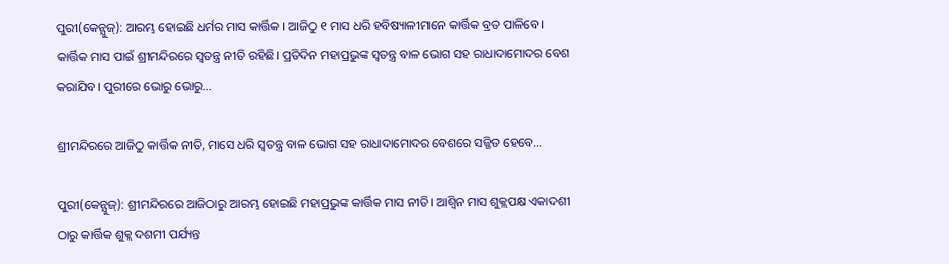ପୁରୀ(କେନ୍ଯୁଜ୍): ଆରମ୍ଭ ହୋଇଛି ଧର୍ମର ମାସ କାର୍ତ୍ତିକ । ଆଜିଠୁ ୧ ମାସ ଧରି ହବିଷ୍ୟାଳୀମାନେ କାର୍ତ୍ତିକ ବ୍ରତ ପାଳିବେ । କାର୍ତ୍ତିକ ମାସ ପାଇଁ ଶ୍ରୀମନ୍ଦିରରେ ସ୍ୱତନ୍ତ୍ର ନୀତି ରହିଛି। ପ୍ରତିଦିନ ମହାପ୍ରଭୁଙ୍କ ସ୍ୱତନ୍ତ୍ର ବାଳ ଭୋଗ ସହ ରାଧାଦାମୋଦର ବେଶ କରାଯିବ। ପୁରୀରେ ଭୋରୁ ଭୋରୁ…

ଶ୍ରୀମନ୍ଦିରରେ ଆଜିଠୁ କାର୍ତ୍ତିକ ନୀତି, ମାସେ ଧରି ସ୍ୱତନ୍ତ୍ର ବାଳ ଭୋଗ ସହ ରାଧାଦାମୋଦର ବେଶରେ ସଜ୍ଜିତ ହେବେ…

ପୁରୀ(କେନ୍ଯୁଜ୍): ଶ୍ରୀମନ୍ଦିରରେ ଆଜିଠାରୁ ଆରମ୍ଭ ହୋଇଛି ମହାପ୍ରଭୁଙ୍କ କାର୍ତ୍ତିକ ମାସ ନୀତି। ଆଶ୍ୱିନ ମାସ ଶୁକ୍ଲପକ୍ଷ ଏକାଦଶୀ ଠାରୁ କାର୍ତ୍ତିକ ଶୁକ୍ଲ ଦଶମୀ ପର୍ଯ୍ୟନ୍ତ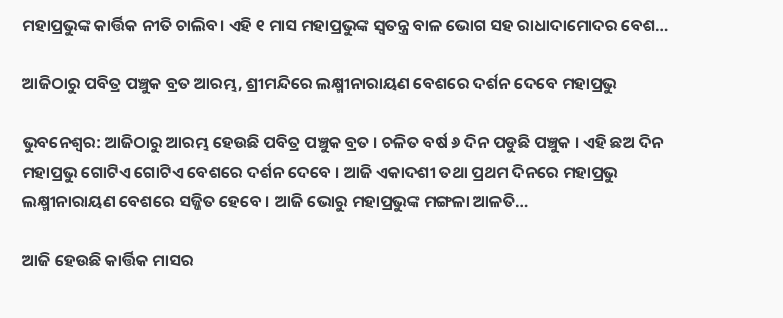ମହାପ୍ରଭୁଙ୍କ କାର୍ତ୍ତିକ ନୀତି ଚାଲିବ। ଏହି ୧ ମାସ ମହାପ୍ରଭୁଙ୍କ ସ୍ୱତନ୍ତ୍ର ବାଳ ଭୋଗ ସହ ରାଧାଦାମୋଦର ବେଶ…

ଆଜିଠାରୁ ପବିତ୍ର ପଞ୍ଚୁକ ବ୍ରତ ଆରମ୍ଭ, ଶ୍ରୀମନ୍ଦିରେ ଲକ୍ଷ୍ମୀନାରାୟଣ ବେଶରେ ଦର୍ଶନ ଦେବେ ମହାପ୍ରଭୁ

ଭୁବନେଶ୍ବର: ଆଜିଠାରୁ ଆରମ୍ଭ ହେଉଛି ପବିତ୍ର ପଞ୍ଚୁକ ବ୍ରତ । ଚଳିତ ବର୍ଷ ୬ ଦିନ ପଡୁଛି ପଞ୍ଚୁକ । ଏହି ଛଅ ଦିନ ମହାପ୍ରଭୁ ଗୋଟିଏ ଗୋଟିଏ ବେଶରେ ଦର୍ଶନ ଦେବେ । ଆଜି ଏକାଦଶୀ ତଥା ପ୍ରଥମ ଦିନରେ ମହାପ୍ରଭୁ ଲକ୍ଷ୍ମୀନାରାୟଣ ବେଶରେ ସଜ୍ଜିତ ହେବେ । ଆଜି ଭୋରୁ ମହାପ୍ରଭୁଙ୍କ ମଙ୍ଗଳା ଆଳତି…

ଆଜି ହେଉଛି କାର୍ତ୍ତିକ ମାସର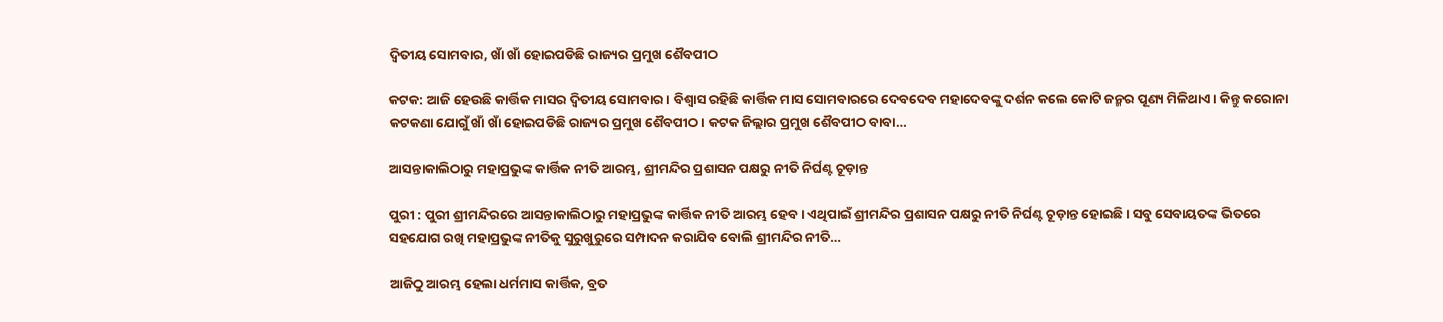ଦ୍ୱିତୀୟ ସୋମବାର, ଖାଁ ଖାଁ ହୋଇପଡିଛି ରାଜ୍ୟର ପ୍ରମୁଖ ଶୈବପୀଠ

କଟକ: ଆଜି ହେଉଛି କାର୍ତ୍ତିକ ମାସର ଦ୍ୱିତୀୟ ସୋମବାର। ବିଶ୍ୱାସ ରହିଛି କାର୍ତ୍ତିକ ମାସ ସୋମବାରରେ ଦେବଦେବ ମହାଦେବଙ୍କୁ ଦର୍ଶନ କଲେ କୋଟି ଜନ୍ମର ପୂଣ୍ୟ ମିଳିଥାଏ। କିନ୍ତୁ କରୋନା କଟକଣା ଯୋଗୁଁ ଖାଁ ଖାଁ ହୋଇପଡିଛି ରାଜ୍ୟର ପ୍ରମୁଖ ଶୈବପୀଠ। କଟକ ଜିଲ୍ଲାର ପ୍ରମୁଖ ଶୈବପୀଠ ବାବା…

ଆସନ୍ତାକାଲିଠାରୁ ମହାପ୍ରଭୁଙ୍କ କାର୍ତ୍ତିକ ନୀତି ଆରମ୍ଭ, ଶ୍ରୀମନ୍ଦିର ପ୍ରଶାସନ ପକ୍ଷରୁ ନୀତି ନିର୍ଘଣ୍ଟ ଚୂଡ଼ାନ୍ତ

ପୁରୀ : ପୁରୀ ଶ୍ରୀମନ୍ଦିରରେ ଆସନ୍ତାକାଲିଠାରୁ ମହାପ୍ରଭୁଙ୍କ କାର୍ତ୍ତିକ ନୀତି ଆରମ୍ଭ ହେବ । ଏଥିପାଇଁ ଶ୍ରୀମନ୍ଦିର ପ୍ରଶାସନ ପକ୍ଷରୁ ନୀତି ନିର୍ଘଣ୍ଟ ଚୂଡ଼ାନ୍ତ ହୋଇଛି । ସବୁ ସେବାୟତଙ୍କ ଭିତରେ ସହଯୋଗ ରଖି ମହାପ୍ରଭୁଙ୍କ ନୀତିକୁ ସୁରୁଖୁରୁରେ ସମ୍ପାଦନ କରାଯିବ ବୋଲି ଶ୍ରୀମନ୍ଦିର ନୀତି…

ଆଜିଠୁ ଆରମ୍ଭ ହେଲା ଧର୍ମମାସ କାର୍ତ୍ତିକ, ବ୍ରତ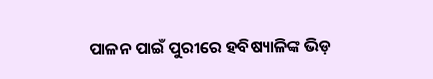ପାଳନ ପାଇଁ ପୁରୀରେ ହବିଷ୍ୟାଳିଙ୍କ ଭିଡ଼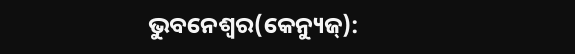ଭୁବନେଶ୍ବର(କେନ୍ୟୁଜ୍):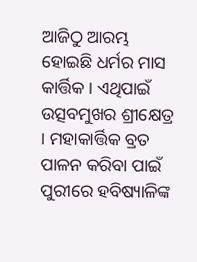ଆଜିଠୁ ଆରମ୍ଭ ହୋଇଛି ଧର୍ମର ମାସ କାର୍ତ୍ତିକ । ଏଥିପାଇଁ ଉତ୍ସବମୁଖର ଶ୍ରୀକ୍ଷେତ୍ର । ମହାକାର୍ତ୍ତିକ ବ୍ରତ ପାଳନ କରିବା ପାଇଁ ପୁରୀରେ ହବିଷ୍ୟାଳିଙ୍କ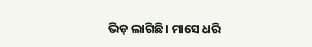ଭିଡ଼ ଲାଗିଛି। ମାସେ ଧରି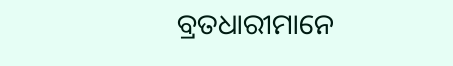ବ୍ରତଧାରୀମାନେ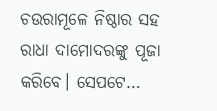ଚଉରାମୂଳେ ନିଷ୍ଠାର ସହ ରାଧା ଦାମୋଦରଙ୍କୁ ପୂଜା କରିବେ। ସେପଟେ…